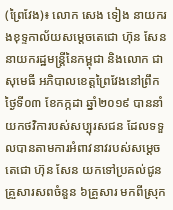(ព្រៃវែង)៖ លោក សេង ទៀង នាយករងខុទ្ទកាល័យសម្តេចតេជោ ហ៊ុន សែន នាយករដ្ឋមន្ត្រីនៃកម្ពុជា និងលោក ជា សុមេធី អភិបាលខេត្តព្រៃវែងនៅព្រឹកថ្ងៃទី០៣ ខែកក្កដា ឆ្នាំ២០១៩ បាននាំយកថវិការបស់សប្បុរសជន ដែលទទួលបានតាមការអំពាវនាវរបស់សម្តេចតេជោ ហ៊ុន សែន យកទៅប្រគល់ជូនគ្រួសារសពចំនួន ៦គ្រួសារ មកពីស្រុក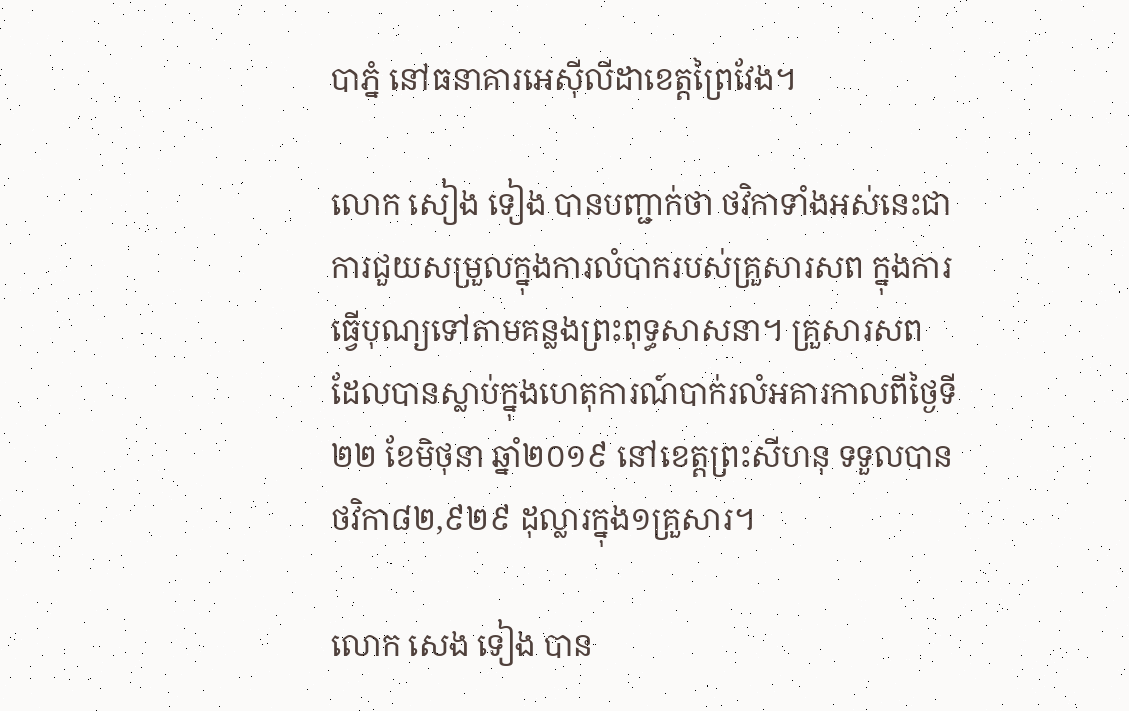បាភ្នំ នៅធនាគារអេស៊ីលីដាខេត្តព្រៃវែង។

លោក សៀង ទៀង បានបញ្ជាក់ថា ថវិកាទាំងអស់នេះជាការជួយសម្រួលក្នុងការលំបាករបស់គ្រួសារសព ក្នុងការធ្វើបុណ្យទៅតាមគន្លងព្រះពុទ្ធសាសនា។ គ្រួសារសព ដែលបានស្លាប់ក្នុងហេតុការណ៍បាក់រលំអគារកាលពីថ្ងៃទី២២ ខែមិថុនា ឆ្នាំ២០១៩ នៅខេត្តព្រះសីហនុ ទទួលបានថវិកា៨២,៩២៩ ដុល្លារក្នុង១គ្រួសារ។

លោក សេង ទៀង បាន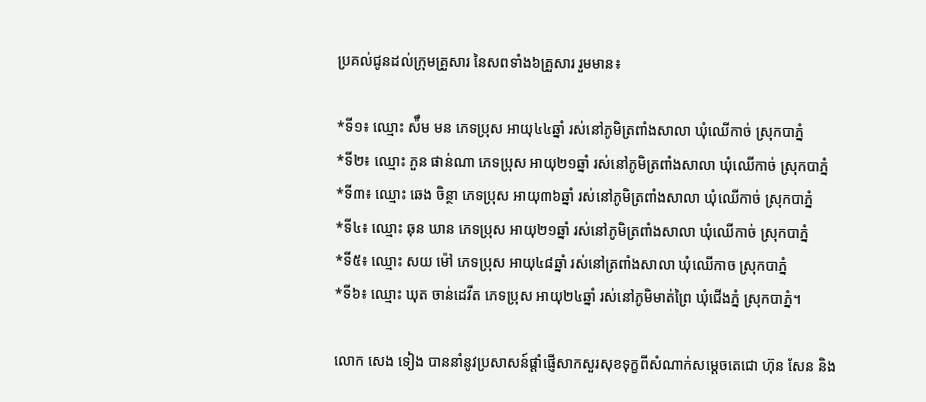ប្រគល់ជូនដល់ក្រុមគ្រួសារ នៃសពទាំង៦គ្រួសារ រួមមាន៖

*ទី១៖ ឈ្មោះ ស៉ឹម មន ភេទប្រុស អាយុ៤៤ឆ្នាំ រស់នៅភូមិត្រពាំងសាលា ឃុំឈើកាច់ ស្រុកបាភ្នំ
*ទី២៖ ឈ្មោះ ភួន ផាន់ណា ភេទប្រុស អាយុ២១ឆ្នាំ រស់នៅភូមិត្រពាំងសាលា ឃុំឈើកាច់ ស្រុកបាភ្នំ
*ទី៣៖ ឈ្មោះ ឆេង ចិន្ថា ភេទប្រុស អាយុ៣៦ឆ្នាំ រស់នៅភូមិត្រពាំងសាលា ឃុំឈើកាច់ ស្រុកបាភ្នំ
*ទី៤៖ ឈ្មោះ ឆុន ឃាន ភេទប្រុស អាយុ២១ឆ្នាំ រស់នៅភូមិត្រពាំងសាលា ឃុំឈើកាច់ ស្រុកបាភ្នំ
*ទី៥៖ ឈ្មោះ សយ ម៉ៅ ភេទប្រុស អាយុ៤៨ឆ្នាំ រស់នៅត្រពាំងសាលា ឃុំឈើកាច ស្រុកបាភ្នំ
*ទី៦៖ ឈ្មោះ ឃុត ចាន់ដេវីត ភេទប្រុស អាយុ២៤ឆ្នាំ រស់នៅភូមិមាត់ព្រៃ ឃុំជើងភ្នំ ស្រុកបាភ្នំ។

លោក សេង ទៀង បាននាំនូវប្រសាសន៍ផ្តាំផ្ញើសាកសួរសុខទុក្ខពីសំណាក់សម្តេចតេជោ ហ៊ុន សែន និង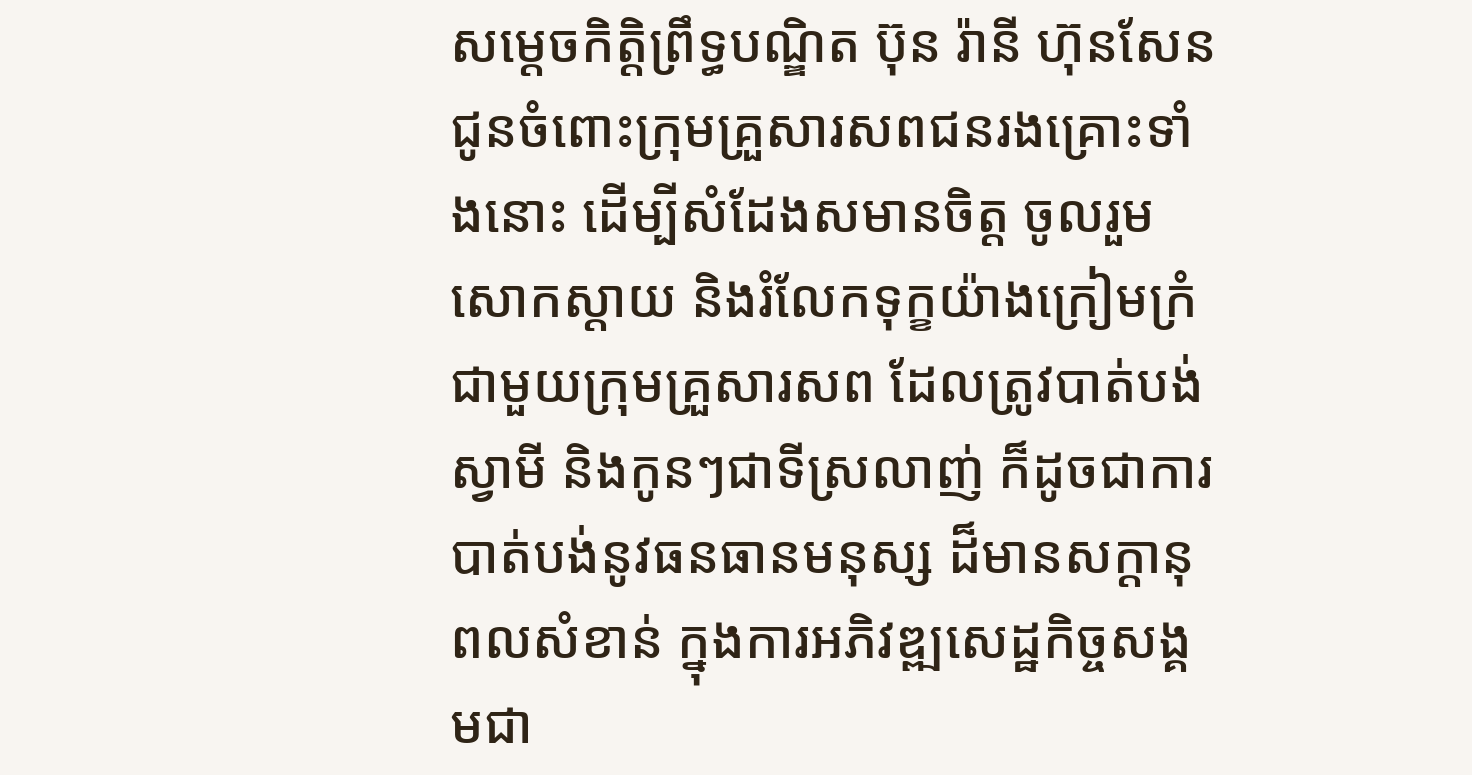សម្តេចកិត្តិព្រឹទ្ធបណ្ឌិត ប៊ុន រ៉ានី ហ៊ុនសែន ជូនចំពោះក្រុមគ្រួសារសពជនរងគ្រោះទាំងនោះ ដើម្បីសំដែងសមានចិត្ត ចូលរួមសោកស្តាយ និងរំលែកទុក្ខយ៉ាងក្រៀមក្រំ ជាមួយក្រុមគ្រួសារសព ដែលត្រូវបាត់បង់ស្វាមី និងកូនៗជាទីស្រលាញ់ ក៏ដូចជាការបាត់បង់នូវធនធានមនុស្ស ដ៏មានសក្ដានុពលសំខាន់ ក្នុងការអភិវឌ្ឍសេដ្ឋកិច្ចសង្គមជា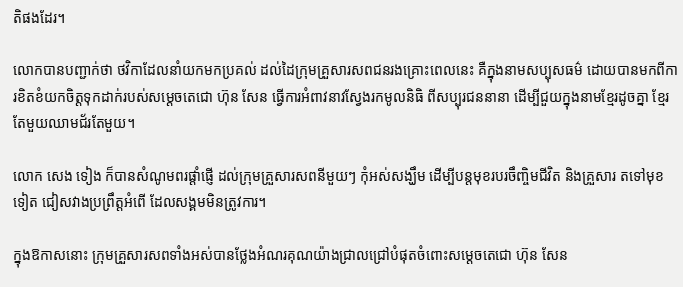តិផងដែរ។

លោកបានបញ្ជាក់ថា ថវិកាដែលនាំយកមកប្រគល់ ដល់ដៃក្រុមគ្រួសារសពជនរងគ្រោះពេលនេះ គឺក្នុងនាមសប្បុសធម៌ ដោយបានមកពីការខិតខំយកចិត្តទុកដាក់របស់សម្ដេចតេជោ ហ៊ុន សែន ធ្វើការអំពាវនាវស្វែងរកមូលនិធិ ពីសប្បុរជននានា ដើម្បីជួយក្នុងនាមខ្មែរដូចគ្នា ខ្មែរតែមួយឈាមជ័រតែមួយ។

លោក សេង ទៀង ក៏បានសំណូមពរផ្ដាំផ្ញើ ដល់ក្រុមគ្រួសារសពនីមួយៗ កុំអស់សង្ឃឹម ដើម្បីបន្តមុខរបរចឹញ្ចិមជីវិត និងគ្រួសារ តទៅមុខទៀត ជៀសវាងប្រព្រឹត្តអំពើ ដែលសង្គមមិនត្រូវការ។

ក្នុងឱកាសនោះ ក្រុមគ្រួសារសពទាំងអស់បានថ្លែងអំណរគុណយ៉ាងជ្រាលជ្រៅបំផុតចំពោះសម្ដេចតេជោ ហ៊ុន សែន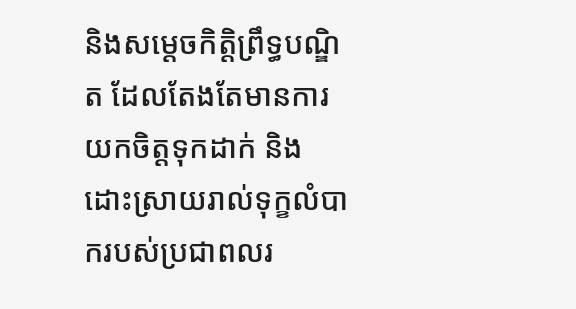និងសម្តេចកិត្តិព្រឹទ្ធបណ្ឌិត ដែលតែងតែមានការយកចិត្តទុកដាក់ និងដោះស្រាយរាល់ទុក្ខលំបាករបស់ប្រជាពលរ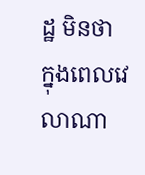ដ្ឋ មិនថា ក្នុងពេលវេលាណា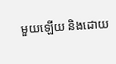មួយឡើយ និងដោយ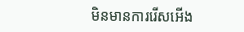មិនមានការរើសអើង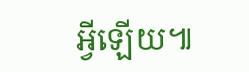អ្វីឡើយ៕